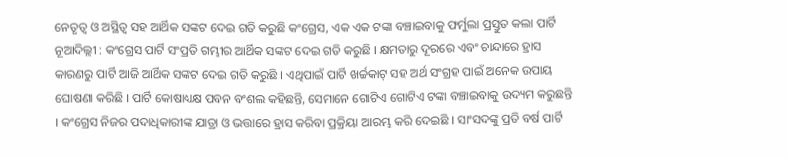ନେତୃତ୍ୱ ଓ ଅସ୍ଥିତ୍ୱ ସହ ଆର୍ଥିକ ସଙ୍କଟ ଦେଇ ଗତି କରୁଛି କଂଗ୍ରେସ, ଏକ ଏକ ଟଙ୍କା ବଞ୍ଚାଇବାକୁ ଫର୍ମୁଲା ପ୍ରସ୍ତୁତ କଲା ପାର୍ଟି
ନୂଆଦିଲ୍ଲୀ : କଂଗ୍ରେସ ପାର୍ଟି ସଂପ୍ରତି ଗମ୍ଭୀର ଆର୍ଥିକ ସଙ୍କଟ ଦେଇ ଗତି କରୁଛି । କ୍ଷମତାରୁ ଦୂରରେ ଏବଂ ଚାନ୍ଦାରେ ହ୍ରାସ କାରଣରୁ ପାର୍ଟି ଆଜି ଆର୍ଥିକ ସଙ୍କଟ ଦେଇ ଗତି କରୁଛି । ଏଥିପାଇଁ ପାର୍ଟି ଖର୍ଚ୍ଚକାଟ୍ ସହ ଅର୍ଥ ସଂଗ୍ରହ ପାଇଁ ଅନେକ ଉପାୟ ଘୋଷଣା କରିଛି । ପାର୍ଟି କୋଷାଧ୍ୟକ୍ଷ ପବନ ବଂଶଲ କହିଛନ୍ତି, ସେମାନେ ଗୋଟିଏ ଗୋଟିଏ ଟଙ୍କା ବଞ୍ଚାଇବାକୁ ଉଦ୍ୟମ କରୁଛନ୍ତି । କଂଗ୍ରେସ ନିଜର ପଦାଧିକାରୀଙ୍କ ଯାତ୍ରା ଓ ଭତ୍ତାରେ ହ୍ରାସ କରିବା ପ୍ରକ୍ରିୟା ଆରମ୍ଭ କରି ଦେଇଛି । ସାଂସଦଙ୍କୁ ପ୍ରତି ବର୍ଷ ପାର୍ଟି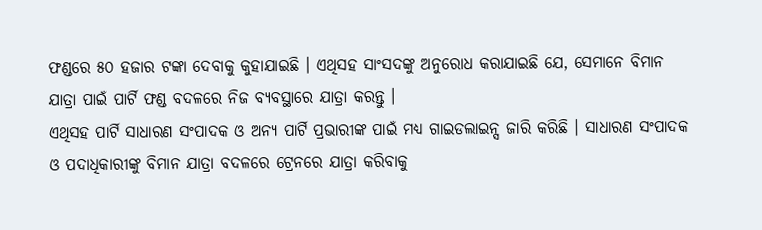ଫଣ୍ଡରେ ୫୦ ହଜାର ଟଙ୍କା ଦେବାକୁ କୁହାଯାଇଛି । ଏଥିସହ ସାଂସଦଙ୍କୁ ଅନୁରୋଧ କରାଯାଇଛି ଯେ, ସେମାନେ ବିମାନ ଯାତ୍ରା ପାଇଁ ପାର୍ଟି ଫଣ୍ଡ ବଦଳରେ ନିଜ ବ୍ୟବସ୍ଥାରେ ଯାତ୍ରା କରନ୍ତୁ ।
ଏଥିସହ ପାର୍ଟି ସାଧାରଣ ସଂପାଦକ ଓ ଅନ୍ୟ ପାର୍ଟି ପ୍ରଭାରୀଙ୍କ ପାଇଁ ମଧ୍ୟ ଗାଇଡଲାଇନ୍ସ ଜାରି କରିଛି । ସାଧାରଣ ସଂପାଦକ ଓ ପଦାଧିକାରୀଙ୍କୁ ବିମାନ ଯାତ୍ରା ବଦଳରେ ଟ୍ରେନରେ ଯାତ୍ରା କରିବାକୁ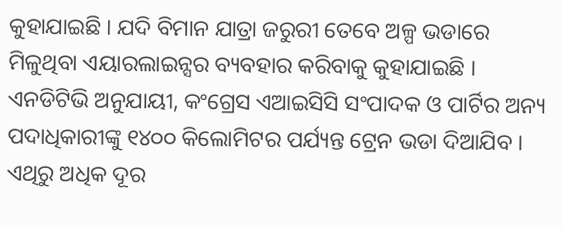କୁହାଯାଇଛି । ଯଦି ବିମାନ ଯାତ୍ରା ଜରୁରୀ ତେବେ ଅଳ୍ପ ଭଡାରେ ମିଳୁଥିବା ଏୟାରଲାଇନ୍ସର ବ୍ୟବହାର କରିବାକୁ କୁହାଯାଇଛି ।
ଏନଡିଟିଭି ଅନୁଯାୟୀ, କଂଗ୍ରେସ ଏଆଇସିସି ସଂପାଦକ ଓ ପାର୍ଟିର ଅନ୍ୟ ପଦାଧିକାରୀଙ୍କୁ ୧୪୦୦ କିଲୋମିଟର ପର୍ଯ୍ୟନ୍ତ ଟ୍ରେନ ଭଡା ଦିଆଯିବ । ଏଥିରୁ ଅଧିକ ଦୂର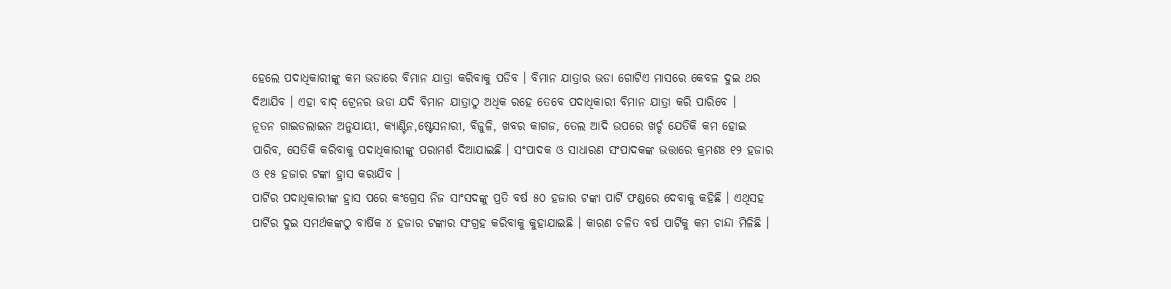ହେଲେ ପଦାଧିକାରୀଙ୍କୁ କମ ଭଡାରେ ବିମାନ ଯାତ୍ରା କରିବାକୁ ପଡିବ । ବିମାନ ଯାତ୍ରାର ଭଡା ଗୋଟିଏ ମାସରେ କେବଳ ଦୁଇ ଥର ଦିଆଯିବ । ଏହା ବାଦ୍ ଟ୍ରେନର ଭଡା ଯଦି ବିମାନ ଯାତ୍ରାଠୁ ଅଧିକ ରହେ ତେବେ ପଦାଧିକାରୀ ବିମାନ ଯାତ୍ରା କରି ପାରିବେ ।
ନୂତନ ଗାଇଡଲାଇନ ଅନୁଯାୟୀ, କ୍ୟାଣ୍ଟିନ,ଷ୍ଟେସନାରୀ, ବିଜୁଳି, ଖବର କାଗଜ, ତେଲ ଆଦି ଉପରେ ଖର୍ଚ୍ଚ ଯେତିକି କମ ହୋଇ ପାରିବ, ସେତିକି କରିବାକୁ ପଦାଧିକାରୀଙ୍କୁ ପରାମର୍ଶ ଦିଆଯାଇଛି । ସଂପାଦକ ଓ ସାଧାରଣ ସଂପାଦକଙ୍କ ଭତ୍ତାରେ କ୍ରମଶଃ ୧୨ ହଜାର ଓ ୧୫ ହଜାର ଟଙ୍କା ହ୍ରାସ କରାଯିବ ।
ପାର୍ଟିର ପଦାଧିକାରୀଙ୍କ ହ୍ରାସ ପରେ କଂଗ୍ରେସ ନିଜ ସାଂସଦଙ୍କୁ ପ୍ରତି ବର୍ଷ ୫୦ ହଜାର ଟଙ୍କା ପାର୍ଟି ଫଣ୍ଡରେ ଦେବାକୁ କହିଛି । ଏଥିସହ ପାର୍ଟିର ଦୁଇ ସମର୍ଥକଙ୍କଠୁ ବାର୍ଷିକ ୪ ହଜାର ଟଙ୍କାର ସଂଗ୍ରହ କରିବାକୁ କୁହାଯାଇଛି । କାରଣ ଚଳିତ ବର୍ଷ ପାର୍ଟିକୁ କମ ଚାନ୍ଦା ମିଳିଛି ।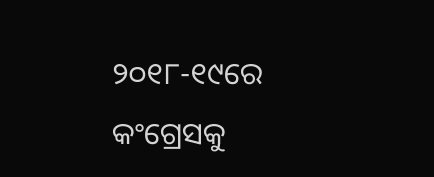୨୦୧୮-୧୯ରେ କଂଗ୍ରେସକୁ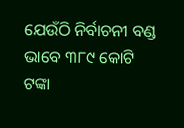ଯେଉଁଠି ନିର୍ବାଚନୀ ବଣ୍ଡ ଭାବେ ୩୮୯ କୋଟି ଟଙ୍କା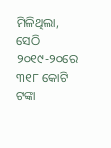ମିଳିଥିଲା, ସେଠି ୨୦୧୯-୨୦ରେ ୩୧୮ କୋଟି ଟଙ୍କା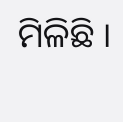ମିଳିଛି ।